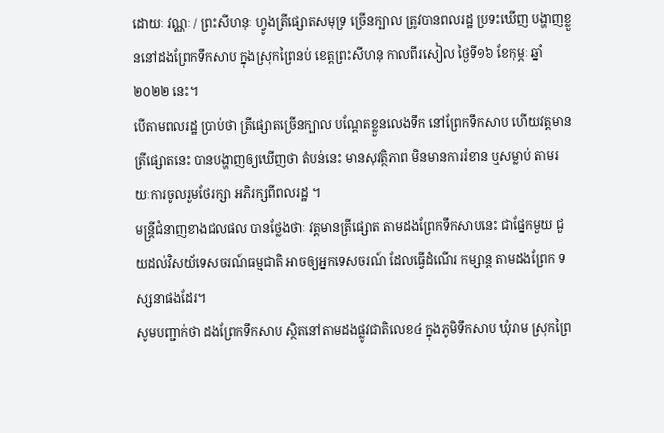ដោយៈ វណ្ណៈ / ព្រះសីហនុៈ ហ្វូងត្រីផ្សោតសមុទ្រ ច្រើនក្បាល ត្រូវបានពលរដ្ឋ ប្រទះឃើញ បង្ហាញខ្លួននៅដងព្រែកទឹកសាប ក្នុងស្រុកព្រៃនប់ ខេត្តព្រះសីហនុ កាលពីរសៀល ថ្ងៃទី១៦ ខែកុម្ភៈ ឆ្នាំ២០២២ នេះ។
បើតាមពលរដ្ឋ ប្រាប់ថា ត្រីផ្សោតច្រើនក្បាល បណ្តែតខ្លួនលេងទឹក នៅព្រែកទឹកសាប ហើយវត្តមានត្រីផ្សោតនេះ បានបង្ហាញឲ្យឃើញថា តំបន់នេះ មានសុវត្ថិភាព មិនមានការរំខាន ឬសម្លាប់ តាមរយៈការចូលរួមថែរក្សា អភិរក្សពីពលរដ្ឋ ។
មន្ត្រីជំនាញខាងជលផល បានថ្លែងថាៈ វត្តមានត្រីផ្សោត តាមដងព្រែកទឹកសាបនេះ ជាផ្នែកមួយ ជួយដល់វិសយ័ទេសចរណ៍ធម្មជាតិ អាចឲ្យអ្នកទេសចរណ៍ ដែលធ្វើដំណើរ កម្សាន្ត តាមដងព្រែក ទស្សនាផងដែរ។
សូមបញ្ជាក់ថា ដងព្រែកទឹកសាប ស្ថិតនៅតាមដងផ្លូវជាតិលេខ៤ ក្នុងភូមិទឹកសាប ឃុំរាម ស្រុកព្រៃ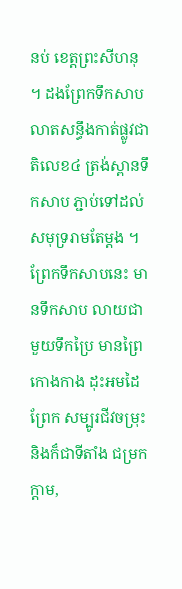នប់ ខេត្តព្រះសីហនុ ។ ដងព្រែកទឹកសាប លាតសន្ធឹងកាត់ផ្លូវជាតិលេខ៤ ត្រង់ស្ពានទឹកសាប ភ្ជាប់ទៅដល់សមុទ្ររាមតែម្តង ។ ព្រែកទឹកសាបនេះ មានទឹកសាប លាយជាមួយទឹកប្រៃ មានព្រៃកោងកាង ដុះអមដៃព្រែក សម្បូរជីវចម្រុះ និងក៏ជាទីតាំង ជម្រក ក្តាម,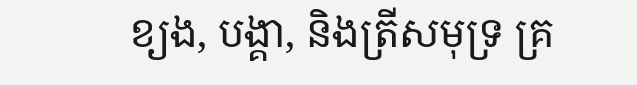ខ្យង, បង្គា, និងត្រីសមុទ្រ គ្រ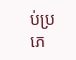ប់ប្រភេ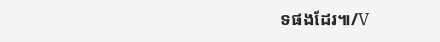ទផងដែរ៕/V